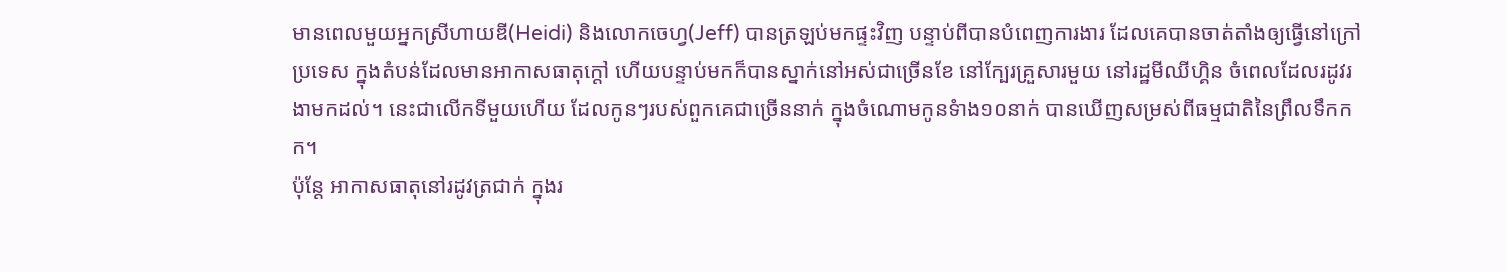មានពេលមួយអ្នកស្រីហាយឌី(Heidi) និងលោកចេហ្វ(Jeff) បានត្រឡប់មកផ្ទះវិញ បន្ទាប់ពីបានបំពេញការងារ ដែលគេបានចាត់តាំងឲ្យធ្វើនៅក្រៅប្រទេស ក្នុងតំបន់ដែលមានអាកាសធាតុក្តៅ ហើយបន្ទាប់មកក៏បានស្នាក់នៅអស់ជាច្រើនខែ នៅក្បែរគ្រួសារមួយ នៅរដ្ឋមីឈីហ្គិន ចំពេលដែលរដូវរងាមកដល់។ នេះជាលើកទីមួយហើយ ដែលកូនៗរបស់ពួកគេជាច្រើននាក់ ក្នុងចំណោមកូនទំាង១០នាក់ បានឃើញសម្រស់ពីធម្មជាតិនៃព្រឹលទឹកកក។
ប៉ុន្តែ អាកាសធាតុនៅរដូវត្រជាក់ ក្នុងរ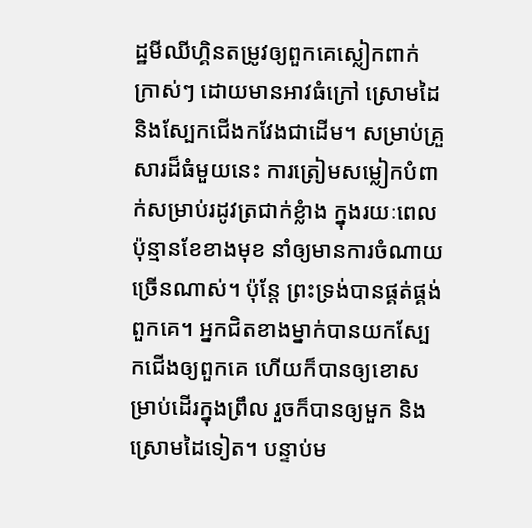ដ្ឋមីឈីហ្គិនតម្រូវឲ្យពួកគេស្លៀកពាក់ក្រាស់ៗ ដោយមានអាវធំក្រៅ ស្រោមដៃ និងស្បែកជើងកវែងជាដើម។ សម្រាប់គ្រួសារដ៏ធំមួយនេះ ការត្រៀមសម្លៀកបំពាក់សម្រាប់រដូវត្រជាក់ខ្លំាង ក្នុងរយៈពេលប៉ុន្មានខែខាងមុខ នាំឲ្យមានការចំណាយច្រើនណាស់។ ប៉ុន្តែ ព្រះទ្រង់បានផ្គត់ផ្គង់ពួកគេ។ អ្នកជិតខាងម្នាក់បានយកស្បែកជើងឲ្យពួកគេ ហើយក៏បានឲ្យខោសម្រាប់ដើរក្នុងព្រឹល រួចក៏បានឲ្យមួក និងស្រោមដៃទៀត។ បន្ទាប់ម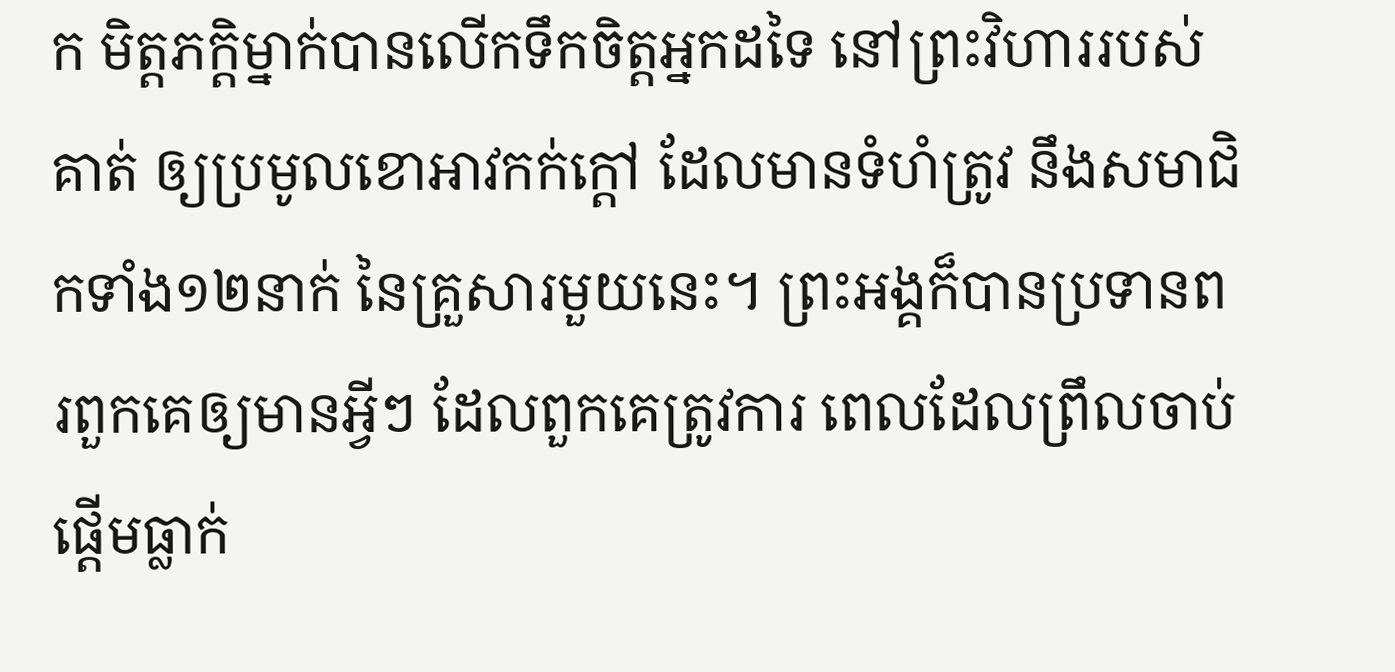ក មិត្តភក្តិម្នាក់បានលើកទឹកចិត្តអ្នកដទៃ នៅព្រះវិហាររបស់គាត់ ឲ្យប្រមូលខោអាវកក់ក្តៅ ដែលមានទំហំត្រូវ នឹងសមាជិកទាំង១២នាក់ នៃគ្រួសារមួយនេះ។ ព្រះអង្គក៏បានប្រទានពរពួកគេឲ្យមានអ្វីៗ ដែលពួកគេត្រូវការ ពេលដែលព្រឹលចាប់ផ្តើមធ្លាក់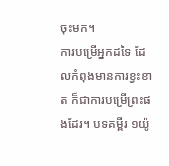ចុះមក។
ការបម្រើអ្នកដទៃ ដែលកំពុងមានការខ្វះខាត ក៏ជាការបម្រើព្រះផងដែរ។ បទគម្ពីរ ១យ៉ូ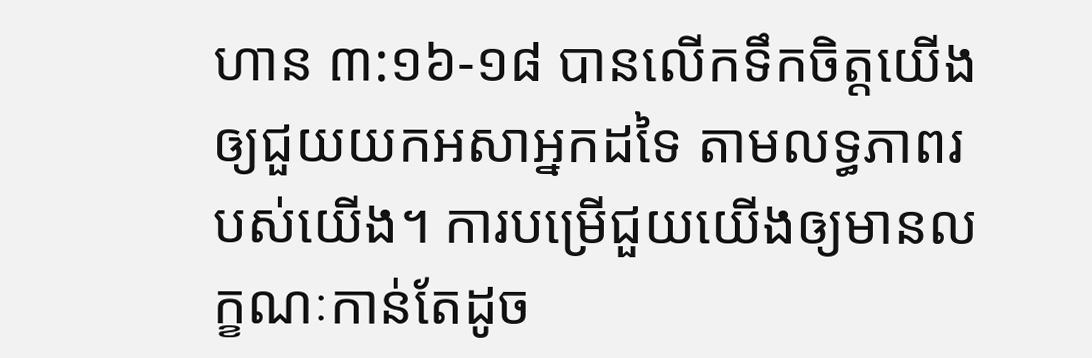ហាន ៣:១៦-១៨ បានលើកទឹកចិត្តយើងឲ្យជួយយកអសាអ្នកដទៃ តាមលទ្ធភាពរបស់យើង។ ការបម្រើជួយយើងឲ្យមានលក្ខណៈកាន់តែដូច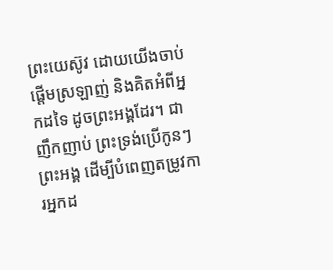ព្រះយេស៊ូវ ដោយយើងចាប់ផ្តើមស្រឡាញ់ និងគិតអំពីអ្នកដទៃ ដូចព្រះអង្គដែរ។ ជាញឹកញាប់ ព្រះទ្រង់ប្រើកូនៗព្រះអង្គ ដើម្បីបំពេញតម្រូវការអ្នកដ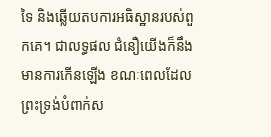ទៃ និងឆ្លើយតបការអធិស្ឋានរបស់ពួកគេ។ ជាលទ្ធផល ជំនឿយើងក៏នឹងមានការកើនឡើង ខណៈពេលដែលព្រះទ្រង់បំពាក់ស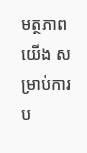មត្ថភាពយើង សម្រាប់ការប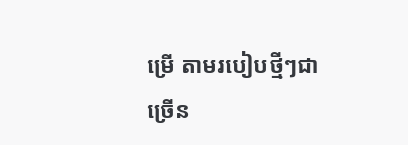ម្រើ តាមរបៀបថ្មីៗជាច្រើន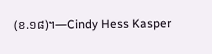(ខ.១៨)។—Cindy Hess Kasper